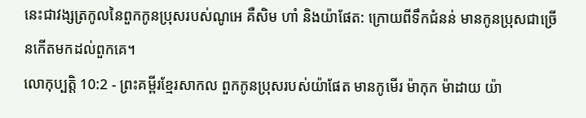នេះជាវង្សត្រកូលនៃពួកកូនប្រុសរបស់ណូអេ គឺសិម ហាំ និងយ៉ាផែត: ក្រោយពីទឹកជំនន់ មានកូនប្រុសជាច្រើនកើតមកដល់ពួកគេ។
លោកុប្បត្តិ 10:2 - ព្រះគម្ពីរខ្មែរសាកល ពួកកូនប្រុសរបស់យ៉ាផែត មានកូមើរ ម៉ាកុក ម៉ាដាយ យ៉ា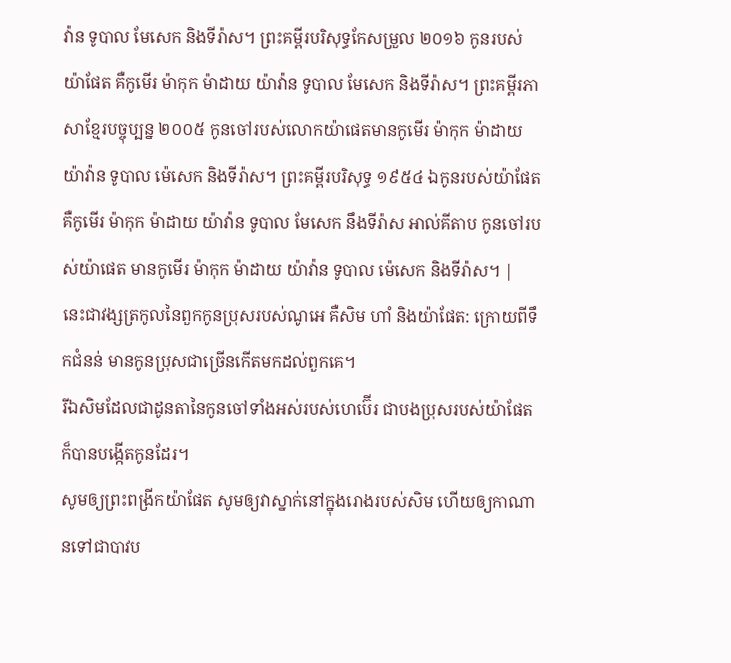វ៉ាន ទូបាល មែសេក និងទីរ៉ាស។ ព្រះគម្ពីរបរិសុទ្ធកែសម្រួល ២០១៦ កូនរបស់យ៉ាផែត គឺកូមើរ ម៉ាកុក ម៉ាដាយ យ៉ាវ៉ាន ទូបាល មែសេក និងទីរ៉ាស។ ព្រះគម្ពីរភាសាខ្មែរបច្ចុប្បន្ន ២០០៥ កូនចៅរបស់លោកយ៉ាផេតមានកូមើរ ម៉ាកុក ម៉ាដាយ យ៉ាវ៉ាន ទូបាល ម៉េសេក និងទីរ៉ាស។ ព្រះគម្ពីរបរិសុទ្ធ ១៩៥៤ ឯកូនរបស់យ៉ាផែតគឺកូមើរ ម៉ាកុក ម៉ាដាយ យ៉ាវ៉ាន ទូបាល មែសេក នឹងទីរ៉ាស អាល់គីតាប កូនចៅរបស់យ៉ាផេត មានកូមើរ ម៉ាកុក ម៉ាដាយ យ៉ាវ៉ាន ទូបាល ម៉េសេក និងទីរ៉ាស។ |
នេះជាវង្សត្រកូលនៃពួកកូនប្រុសរបស់ណូអេ គឺសិម ហាំ និងយ៉ាផែត: ក្រោយពីទឹកជំនន់ មានកូនប្រុសជាច្រើនកើតមកដល់ពួកគេ។
រីឯសិមដែលជាដូនតានៃកូនចៅទាំងអស់របស់ហេប៊ើរ ជាបងប្រុសរបស់យ៉ាផែត ក៏បានបង្កើតកូនដែរ។
សូមឲ្យព្រះពង្រីកយ៉ាផែត សូមឲ្យវាស្នាក់នៅក្នុងរោងរបស់សិម ហើយឲ្យកាណានទៅជាបាវប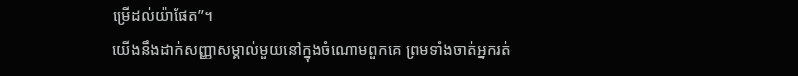ម្រើដល់យ៉ាផែត”។
យើងនឹងដាក់សញ្ញាសម្គាល់មួយនៅក្នុងចំណោមពួកគេ ព្រមទាំងចាត់អ្នករត់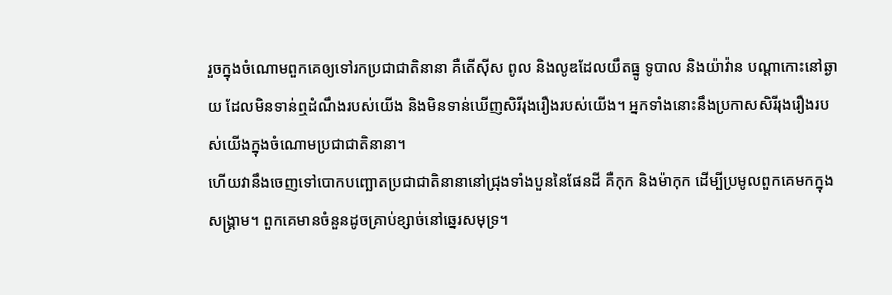រួចក្នុងចំណោមពួកគេឲ្យទៅរកប្រជាជាតិនានា គឺតើស៊ីស ពូល និងលូឌដែលយឹតធ្នូ ទូបាល និងយ៉ាវ៉ាន បណ្ដាកោះនៅឆ្ងាយ ដែលមិនទាន់ឮដំណឹងរបស់យើង និងមិនទាន់ឃើញសិរីរុងរឿងរបស់យើង។ អ្នកទាំងនោះនឹងប្រកាសសិរីរុងរឿងរបស់យើងក្នុងចំណោមប្រជាជាតិនានា។
ហើយវានឹងចេញទៅបោកបញ្ឆោតប្រជាជាតិនានានៅជ្រុងទាំងបួននៃផែនដី គឺកុក និងម៉ាកុក ដើម្បីប្រមូលពួកគេមកក្នុងសង្គ្រាម។ ពួកគេមានចំនួនដូចគ្រាប់ខ្សាច់នៅឆ្នេរសមុទ្រ។